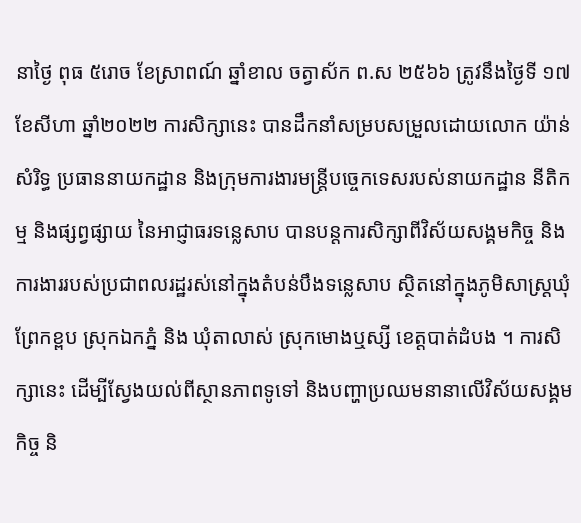នាថ្ងៃ ពុធ ៥រោច ខែស្រាពណ៍ ឆ្នាំខាល ចត្វាស័ក ព.ស ២៥៦៦ ត្រូវនឹងថ្ងៃទី ១៧ ខែសីហា ឆ្នាំ២០២២ ការសិក្សានេះ បានដឹកនាំសម្របសម្រួលដោយលោក យ៉ាន់ សំរិទ្ធ ប្រធាននាយកដ្ឋាន និងក្រុមការងារមន្ត្រីបច្ចេកទេសរបស់នាយកដ្ឋាន នីតិកម្ម និងផ្សព្វផ្សាយ នៃអាជ្ញាធរទន្លេសាប បានបន្តការសិក្សាពីវិស័យសង្គមកិច្ច និងការងាររបស់ប្រជាពលរដ្ឋរស់នៅក្នុងតំបន់បឹងទន្លេសាប ស្ថិតនៅក្នុងភូមិសាស្ត្រឃុំព្រែកខ្ពប ស្រុកឯកភ្នំ និង ឃុំតាលាស់ ស្រុកមោងឬស្សី ខេត្តបាត់ដំបង ។ ការសិក្សានេះ ដើម្បីស្វែងយល់ពីស្ថានភាពទូទៅ និងបញ្ហាប្រឈមនានាលើវិស័យសង្គមកិច្ច និ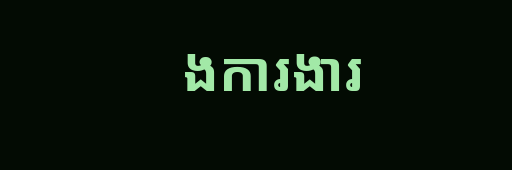ងការងារ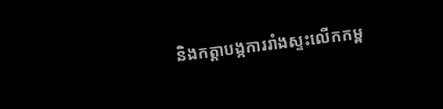និងកត្តាបង្កការរាំងស្ទះលើកកម្ព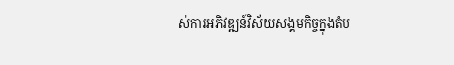ស់ការអភិវឌ្ឍន៍វិស័យសង្គមកិច្ចក្នុងតំប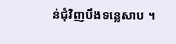ន់ជុំវិញបឹងទន្លេសាប ។